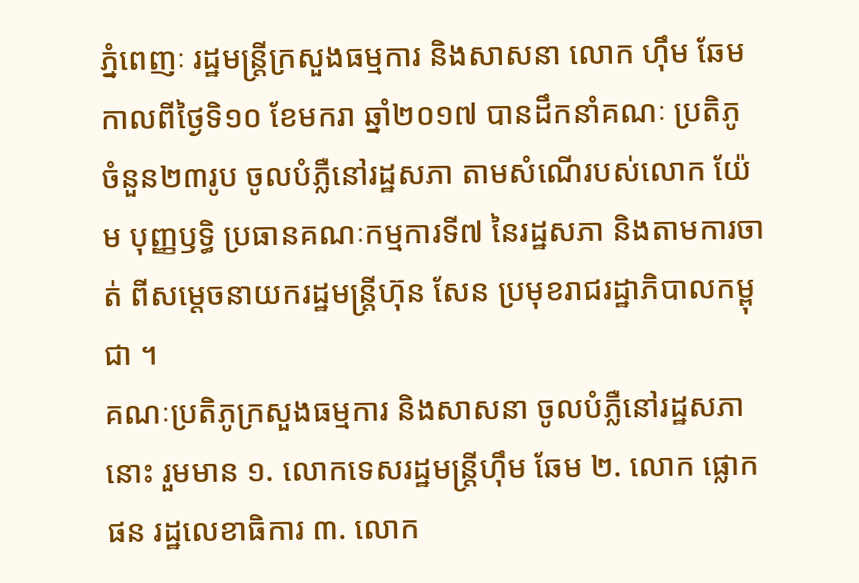ភ្នំពេញៈ រដ្ឋមន្រ្តីក្រសួងធម្មការ និងសាសនា លោក ហ៊ឹម ឆែម កាលពីថ្ងៃទិ១០ ខែមករា ឆ្នាំ២០១៧ បានដឹកនាំគណៈ ប្រតិភូ ចំនួន២៣រូប ចូលបំភ្លឺនៅរដ្ឋសភា តាមសំណើរបស់លោក យ៉ែម បុញ្ញឫទ្ធិ ប្រធានគណៈកម្មការទី៧ នៃរដ្ឋសភា និងតាមការចាត់ ពីសម្ដេចនាយករដ្ឋមន្រ្តីហ៊ុន សែន ប្រមុខរាជរដ្ឋាភិបាលកម្ពុជា ។
គណៈប្រតិភូក្រសួងធម្មការ និងសាសនា ចូលបំភ្លឺនៅរដ្ឋសភា នោះ រួមមាន ១. លោកទេសរដ្ឋមន្រ្តីហ៊ឹម ឆែម ២. លោក ផ្លោក ផន រដ្ឋលេខាធិការ ៣. លោក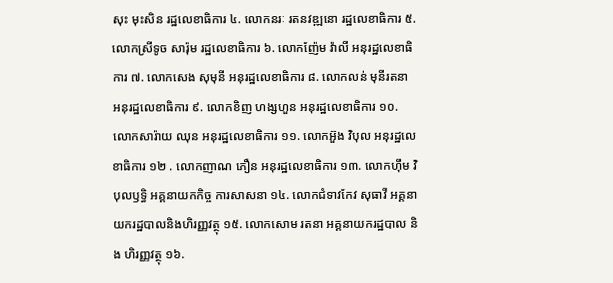សុះ មុះសិន រដ្ឋលេខាធិការ ៤. លោកនរៈ រតនវឌ្ឍនោ រដ្ឋលេខាធិការ ៥. លោកស្រីទូច សារ៉ុម រដ្ឋលេខាធិការ ៦. លោកញ៉ែម វ៉ាលី អនុរដ្ឋលេខាធិការ ៧. លោកសេង សុមុនី អនុរដ្ឋលេខាធិការ ៨. លោកលន់ មុនីរតនា អនុរដ្ឋលេខាធិការ ៩. លោកខិញ ហង្សហួន អនុរដ្ឋលេខាធិការ ១០. លោកសារ៉ាយ ឈុន អនុរដ្ឋលេខាធិការ ១១. លោកអ៊ួង វិបុល អនុរដ្ឋលេខាធិការ ១២ . លោកញាណ ភឿន អនុរដ្ឋលេខាធិការ ១៣. លោកហ៊ឹម វិបុលឫទ្ធិ អគ្គនាយកកិច្ច ការសាសនា ១៤. លោកជំទាវកែវ សុធាវី អគ្គនាយករដ្ឋបាលនិងហិរញ្ញវត្ថុ ១៥. លោកសោម រតនា អគ្គនាយករដ្ឋបាល និង ហិរញ្ញវត្ថុ ១៦.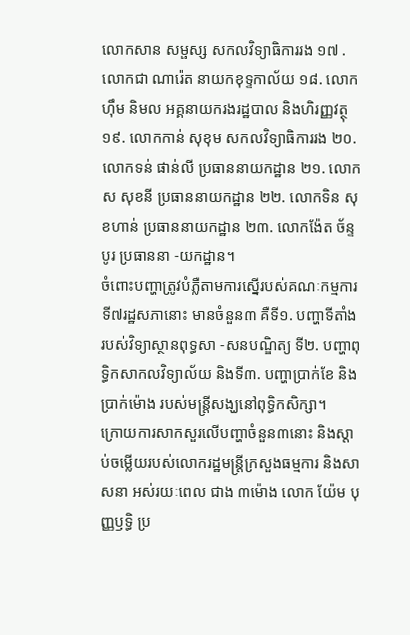លោកសាន សម្ផស្ស សកលវិទ្យាធិការរង ១៧ . លោកជា ណារ៉េត នាយកខុទ្ទកាល័យ ១៨. លោកហ៊ឹម និមល អគ្គនាយករងរដ្ឋបាល និងហិរញ្ញវត្ថុ ១៩. លោកកាន់ សុខុម សកលវិទ្យាធិការរង ២០. លោកទន់ ផាន់លី ប្រធាននាយកដ្ឋាន ២១. លោកស សុខនី ប្រធាននាយកដ្ឋាន ២២. លោកទិន សុខហាន់ ប្រធាននាយកដ្ឋាន ២៣. លោកង៉ែត ច័ន្ទបូរ ប្រធាននា -យកដ្ឋាន។
ចំពោះបញ្ហាត្រូវបំភ្លឺតាមការស្នើរបស់គណៈកម្មការទី៧រដ្ឋសភានោះ មានចំនួន៣ គឺទី១. បញ្ហាទីតាំងរបស់វិទ្យាស្ថានពុទ្ធសា -សនបណ្ឌិត្យ ទី២. បញ្ហាពុទ្ធិកសាកលវិទ្យាល័យ និងទី៣. បញ្ហាប្រាក់ខែ និងប្រាក់ម៉ោង របស់មន្ត្រីសង្ឃនៅពុទ្ធិកសិក្សា។
ក្រោយការសាកសួរលើបញ្ហាចំនួន៣នោះ និងស្តាប់ចម្លើយរបស់លោករដ្ឋមន្ត្រីក្រសួងធម្មការ និងសាសនា អស់រយៈពេល ជាង ៣ម៉ោង លោក យ៉ែម បុញ្ញឫទ្ធិ ប្រ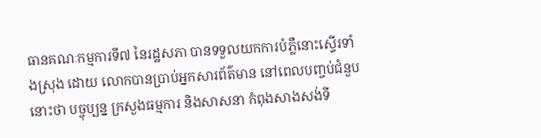ធានគណៈកម្មការទី៧ នៃរដ្ឋសភា បានទទួលយកការបំភ្លឺនោះស្ទើរទាំងស្រុង ដោយ លោកបានប្រាប់អ្នកសារព័ត៌មាន នៅពេលបញ្ចប់ជំនួបនោះថា បច្ចុប្បន្ន ក្រសួងធម្មការ និងសាសនា កំពុងសាងសង់ទី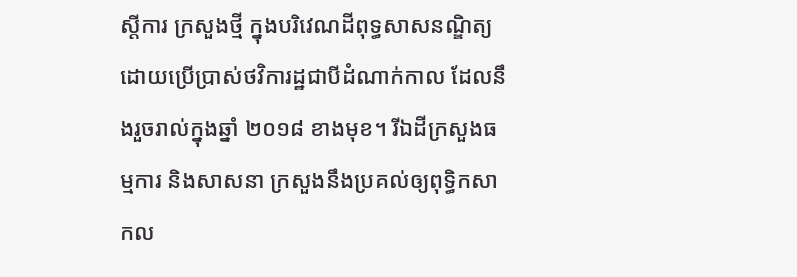ស្តីការ ក្រសួងថ្មី ក្នុងបរិវេណដីពុទ្ធសាសនណ្ឌិត្យ ដោយប្រើប្រាស់ថវិការដ្ឋជាបីដំណាក់កាល ដែលនឹងរួចរាល់ក្នុងឆ្នាំ ២០១៨ ខាងមុខ។ រីឯដីក្រសួងធម្មការ និងសាសនា ក្រសួងនឹងប្រគល់ឲ្យពុទ្ធិកសាកល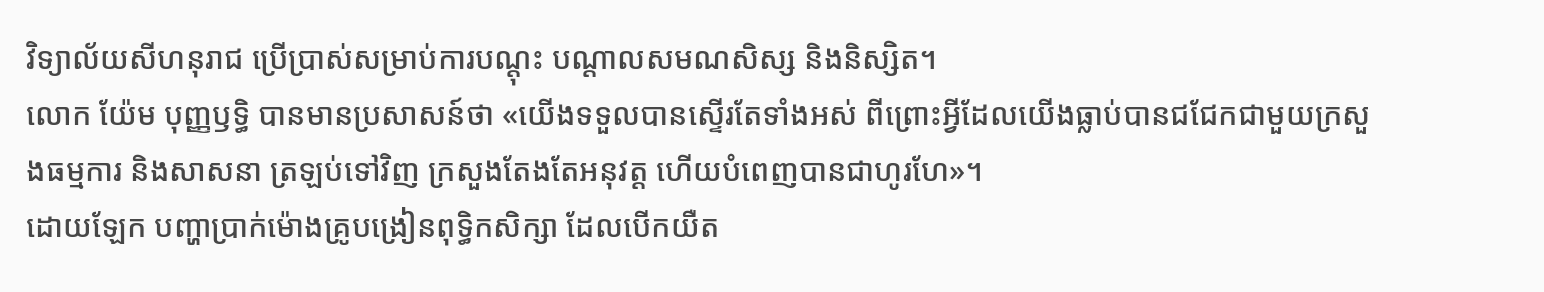វិទ្យាល័យសីហនុរាជ ប្រើប្រាស់សម្រាប់ការបណ្តុះ បណ្តាលសមណសិស្ស និងនិស្សិត។
លោក យ៉ែម បុញ្ញឫទ្ធិ បានមានប្រសាសន៍ថា «យើងទទួលបានស្ទើរតែទាំងអស់ ពីព្រោះអ្វីដែលយើងធ្លាប់បានជជែកជាមួយក្រសួងធម្មការ និងសាសនា ត្រឡប់ទៅវិញ ក្រសួងតែងតែអនុវត្ត ហើយបំពេញបានជាហូរហែ»។
ដោយឡែក បញ្ហាប្រាក់ម៉ោងគ្រូបង្រៀនពុទ្ធិកសិក្សា ដែលបើកយឺត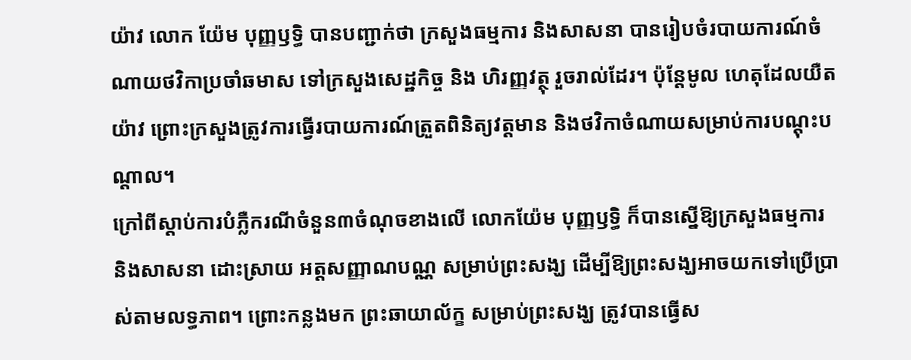យ៉ាវ លោក យ៉ែម បុញ្ញឫទ្ធិ បានបញ្ជាក់ថា ក្រសួងធម្មការ និងសាសនា បានរៀបចំរបាយការណ៍ចំណាយថវិកាប្រចាំឆមាស ទៅក្រសួងសេដ្ឋកិច្ច និង ហិរញ្ញវត្ថុ រួចរាល់ដែរ។ ប៉ុន្តែមូល ហេតុដែលយឺតយ៉ាវ ព្រោះក្រសួងត្រូវការធ្វើរបាយការណ៍ត្រួតពិនិត្យវត្តមាន និងថវិកាចំណាយសម្រាប់ការបណ្តុះបណ្តាល។
ក្រៅពីស្តាប់ការបំភ្លឺករណីចំនួន៣ចំណុចខាងលើ លោកយ៉ែម បុញ្ញឫទ្ធិ ក៏បានស្នើឱ្យក្រសួងធម្មការ និងសាសនា ដោះស្រាយ អត្តសញ្ញាណបណ្ណ សម្រាប់ព្រះសង្ឃ ដើម្បីឱ្យព្រះសង្ឃអាចយកទៅប្រើប្រាស់តាមលទ្ធភាព។ ព្រោះកន្លងមក ព្រះឆាយាល័ក្ខ សម្រាប់ព្រះសង្ឃ ត្រូវបានធ្វើស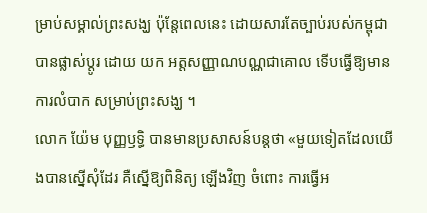ម្រាប់សម្គាល់ព្រះសង្ឃ ប៉ុន្តែពេលនេះ ដោយសារតែច្បាប់របស់កម្ពុជា បានផ្លាស់ប្តូរ ដោយ យក អត្តសញ្ញាណបណ្ណជាគោល ទើបធ្វើឱ្យមានការលំបាក សម្រាប់ព្រះសង្ឃ ។
លោក យ៉ែម បុញ្ញឫទ្ធិ បានមានប្រសាសន៍បន្តថា «មួយទៀតដែលយើងបានស្នើសុំដែរ គឺស្នើឱ្យពិនិត្យ ឡើងវិញ ចំពោះ ការធ្វើអ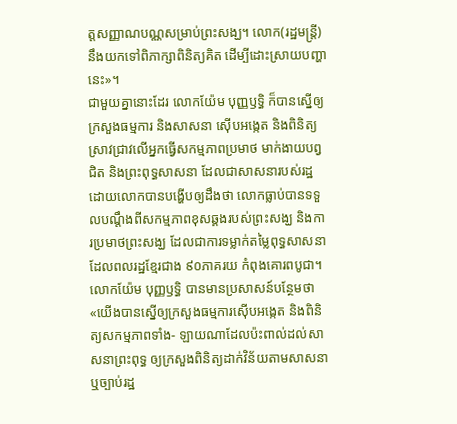ត្តសញ្ញាណបណ្ណសម្រាប់ព្រះសង្ឃ។ លោក(រដ្ឋមន្រ្តី) នឹងយកទៅពិភាក្សាពិនិត្យគិត ដើម្បីដោះស្រាយបញ្ហា នេះ»។
ជាមួយគ្នានោះដែរ លោកយ៉ែម បុញ្ញឫទ្ធិ ក៏បានស្នើឲ្យក្រសួងធម្មការ និងសាសនា ស៊ើបអង្កេត និងពិនិត្យស្រាវជ្រាវលើអ្នកធ្វើសកម្មភាពប្រមាថ មាក់ងាយបព្វជិត និងព្រះពុទ្ធសាសនា ដែលជាសាសនារបស់រដ្ឋ ដោយលោកបានបង្ហើបឲ្យដឹងថា លោកធ្លាប់បានទទួលបណ្តឹងពីសកម្មភាពខុសឆ្គងរបស់ព្រះសង្ឃ និងការប្រមាថព្រះសង្ឃ ដែលជាការទម្លាក់តម្លៃពុទ្ធសាសនាដែលពលរដ្ឋខ្មែរជាង ៩០ភាគរយ កំពុងគោរពបូជា។
លោកយ៉ែម បុញ្ញឫទ្ធិ បានមានប្រសាសន៍បន្ថែមថា «យើងបានស្នើឲ្យក្រសួងធម្មការស៊ើបអង្កេត និងពិនិត្យសកម្មភាពទាំង- ឡាយណាដែលប៉ះពាល់ដល់សាសនាព្រះពុទ្ធ ឲ្យក្រសួងពិនិត្យដាក់វិន័យតាមសាសនា ឬច្បាប់រដ្ឋ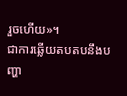រួចហើយ»។
ជាការឆ្លើយតបតបនឹងបញ្ហា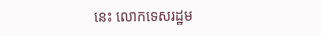នេះ លោកទេសរដ្ឋម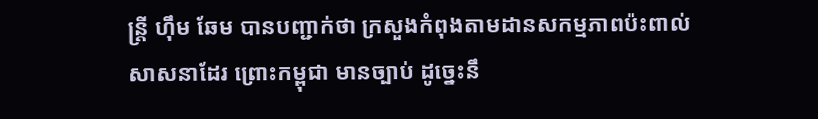ន្ត្រី ហ៊ឹម ឆែម បានបញ្ជាក់ថា ក្រសួងកំពុងតាមដានសកម្មភាពប៉ះពាល់សាសនាដែរ ព្រោះកម្ពុជា មានច្បាប់ ដូច្នេះនឹ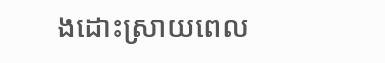ងដោះស្រាយពេល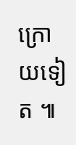ក្រោយទៀត ៕